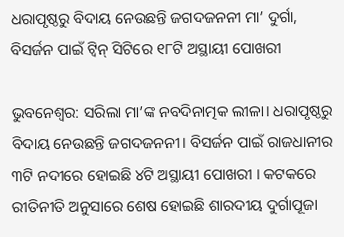ଧରାପୃଷ୍ଠରୁ ବିଦାୟ ନେଉଛନ୍ତି ଜଗଦଜନନୀ ମା’ ଦୁର୍ଗା, ବିସର୍ଜନ ପାଇଁ ଟ୍ବିନ୍ ସିଟିରେ ୧୮ଟି ଅସ୍ଥାୟୀ ପୋଖରୀ

ଭୁବନେଶ୍ବର: ସରିଲା ମା’ଙ୍କ ନବଦିନାତ୍ମକ ଲୀଳା। ଧରାପୃଷ୍ଠରୁ ବିଦାୟ ନେଉଛନ୍ତି ଜଗଦଜନନୀ। ବିସର୍ଜନ ପାଇଁ ରାଜଧାନୀର ୩ଟି ନଦୀରେ ହୋଇଛି ୪ଟି ଅସ୍ଥାୟୀ ପୋଖରୀ । କଟକରେ ରୀତିନୀତି ଅନୁସାରେ ଶେଷ ହୋଇଛି ଶାରଦୀୟ ଦୁର୍ଗାପୂଜା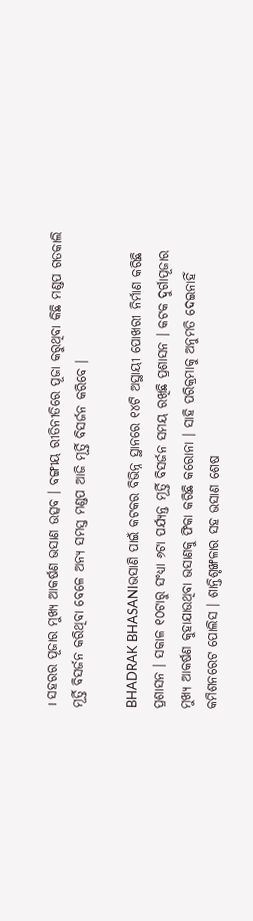। ସହରର ପୂଜାର ମୁଖ୍ୟ ଆକର୍ଷଣ ଭସାଣ ଉତ୍ସବ । ବଙ୍ଗୀୟ ରୀତିନୀତିରେ ପୂଜା କରୁଥିବା କିଛି ମଣ୍ଡପ ଗତକାଲି ମୂର୍ତ୍ତି ବିସର୍ଜନ କରିଥିବା ବେଳେ ଅନ୍ୟ ସମସ୍ତ ମଣ୍ଡପ ଆଜି ମୂର୍ତ୍ତି ବିସର୍ଜନ କରିବେ ।

BHADRAK BHASANIଭସାଣି ପାଇଁ କଟକର ବିଭିନ୍ନ ସ୍ଥାନରେ ୧୪ଟି ଅସ୍ଥାୟୀ ପୋଖରୀ ନିର୍ମାଣ କରିଛି ପ୍ରଶାସନ । ସକାଳ ୧୦ଟାରୁ ସଂଧ୍ୟା ୬ଟା ପର୍ଯ୍ୟନ୍ତ ମୂର୍ତ୍ତି ବିସର୍ଜନ ସମୟ ରଖିଛି ପ୍ରଶାସନ । କଟକ ଦୁର୍ଗାପୂଜାର ମୁଖ୍ୟ ଆକର୍ଷଣ କୁହାଯାଉଥିବା ଭସାଣକୁ ଫିକା କରିଛି କରୋନା । ସାହି ପରିକ୍ରମାକୁ ଅନୁମତି ଦେଇନାହିଁ କମିଶନରେଟ ପୋଲିସ । ଶାନ୍ତିଶୃଙ୍ଖଳାର ସହ ଭସାଣ ଶେଷ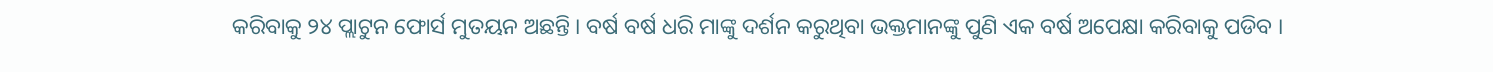କରିବାକୁ ୨୪ ପ୍ଲାଟୁନ ଫୋର୍ସ ମୁତୟନ ଅଛନ୍ତି । ବର୍ଷ ବର୍ଷ ଧରି ମାଙ୍କୁ ଦର୍ଶନ କରୁଥିବା ଭକ୍ତମାନଙ୍କୁ ପୁଣି ଏକ ବର୍ଷ ଅପେକ୍ଷା କରିବାକୁ ପଡିବ ।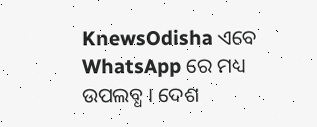KnewsOdisha ଏବେ WhatsApp ରେ ମଧ୍ୟ ଉପଲବ୍ଧ । ଦେଶ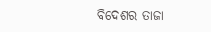ବିଦେଶର ତାଜା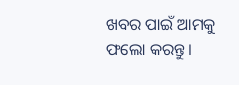ଖବର ପାଇଁ ଆମକୁ ଫଲୋ କରନ୍ତୁ ।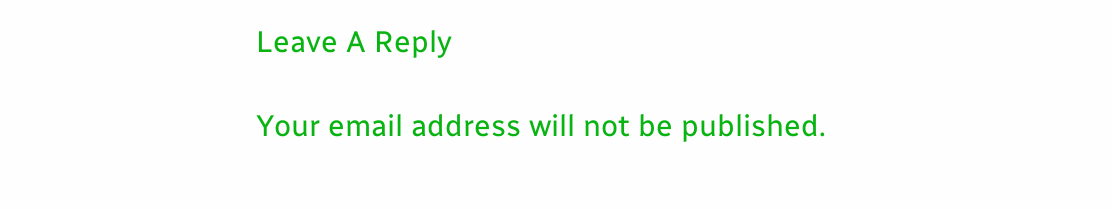Leave A Reply

Your email address will not be published.